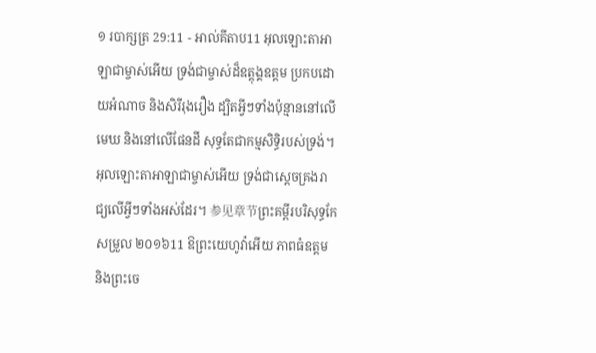១ របាក្សត្រ 29:11 - អាល់គីតាប11 អុលឡោះតាអាឡាជាម្ចាស់អើយ ទ្រង់ជាម្ចាស់ដ៏ឧត្តុង្គឧត្តម ប្រកបដោយអំណាច និងសិរីរុងរឿង ដ្បិតអ្វីៗទាំងប៉ុន្មាននៅលើមេឃ និងនៅលើផែនដី សុទ្ធតែជាកម្មសិទ្ធិរបស់ទ្រង់។ អុលឡោះតាអាឡាជាម្ចាស់អើយ ទ្រង់ជាស្តេចគ្រងរាជ្យលើអ្វីៗទាំងអស់ដែរ។ 参见章节ព្រះគម្ពីរបរិសុទ្ធកែសម្រួល ២០១៦11 ឱព្រះយេហូវ៉ាអើយ ភាពធំឧត្ដម និងព្រះចេ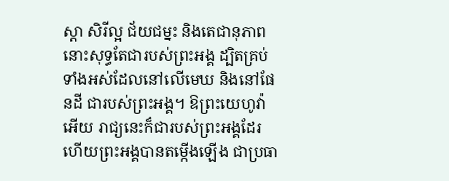ស្តា សិរីល្អ ជ័យជម្នះ និងតេជានុភាព នោះសុទ្ធតែជារបស់ព្រះអង្គ ដ្បិតគ្រប់ទាំងអស់ដែលនៅលើមេឃ និងនៅផែនដី ជារបស់ព្រះអង្គ។ ឱព្រះយេហូវ៉ាអើយ រាជ្យនេះក៏ជារបស់ព្រះអង្គដែរ ហើយព្រះអង្គបានតម្កើងឡើង ជាប្រធា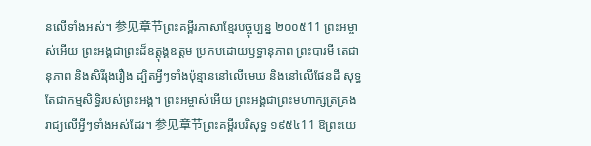នលើទាំងអស់។ 参见章节ព្រះគម្ពីរភាសាខ្មែរបច្ចុប្បន្ន ២០០៥11 ព្រះអម្ចាស់អើយ ព្រះអង្គជាព្រះដ៏ឧត្ដុង្គឧត្ដម ប្រកបដោយឫទ្ធានុភាព ព្រះបារមី តេជានុភាព និងសិរីរុងរឿង ដ្បិតអ្វីៗទាំងប៉ុន្មាននៅលើមេឃ និងនៅលើផែនដី សុទ្ធតែជាកម្មសិទ្ធិរបស់ព្រះអង្គ។ ព្រះអម្ចាស់អើយ ព្រះអង្គជាព្រះមហាក្សត្រគ្រងរាជ្យលើអ្វីៗទាំងអស់ដែរ។ 参见章节ព្រះគម្ពីរបរិសុទ្ធ ១៩៥៤11 ឱព្រះយេ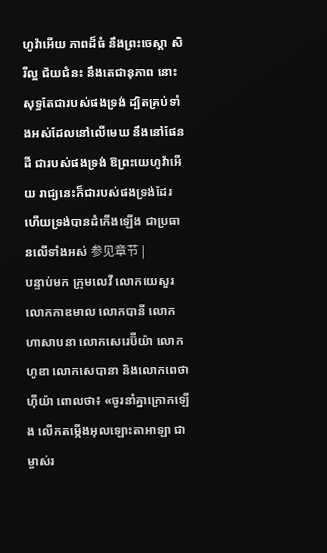ហូវ៉ាអើយ ភាពដ៏ធំ នឹងព្រះចេស្តា សិរីល្អ ជ័យជំនះ នឹងតេជានុភាព នោះសុទ្ធតែជារបស់ផងទ្រង់ ដ្បិតគ្រប់ទាំងអស់ដែលនៅលើមេឃ នឹងនៅផែនដី ជារបស់ផងទ្រង់ ឱព្រះយេហូវ៉ាអើយ រាជ្យនេះក៏ជារបស់ផងទ្រង់ដែរ ហើយទ្រង់បានដំកើងឡើង ជាប្រធានលើទាំងអស់ 参见章节 |
បន្ទាប់មក ក្រុមលេវី លោកយេសួរ លោកកាឌមាល លោកបានី លោកហាសាបនា លោកសេរេប៊ីយ៉ា លោកហូឌា លោកសេបានា និងលោកពេថាហ៊ីយ៉ា ពោលថា៖ «ចូរនាំគ្នាក្រោកឡើង លើកតម្កើងអុលឡោះតាអាឡា ជាម្ចាស់រ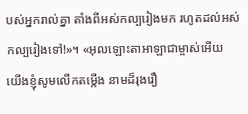បស់អ្នករាល់គ្នា តាំងពីអស់កល្បរៀងមក រហូតដល់អស់កល្បរៀងទៅ!»។ «អុលឡោះតាអាឡាជាម្ចាស់អើយ យើងខ្ញុំសូមលើកតម្កើង នាមដ៏រុងរឿ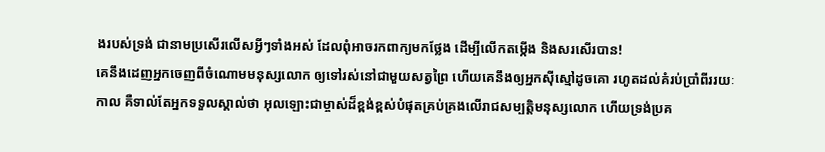ងរបស់ទ្រង់ ជានាមប្រសើរលើសអ្វីៗទាំងអស់ ដែលពុំអាចរកពាក្យមកថ្លែង ដើម្បីលើកតម្កើង និងសរសើរបាន!
គេនឹងដេញអ្នកចេញពីចំណោមមនុស្សលោក ឲ្យទៅរស់នៅជាមួយសត្វព្រៃ ហើយគេនឹងឲ្យអ្នកស៊ីស្មៅដូចគោ រហូតដល់គំរប់ប្រាំពីររយៈកាល គឺទាល់តែអ្នកទទួលស្គាល់ថា អុលឡោះជាម្ចាស់ដ៏ខ្ពង់ខ្ពស់បំផុតគ្រប់គ្រងលើរាជសម្បត្តិមនុស្សលោក ហើយទ្រង់ប្រគ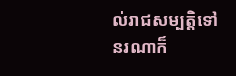ល់រាជសម្បត្តិទៅនរណាក៏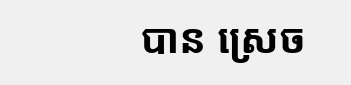បាន ស្រេច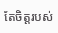តែចិត្តរបស់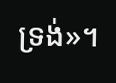ទ្រង់»។